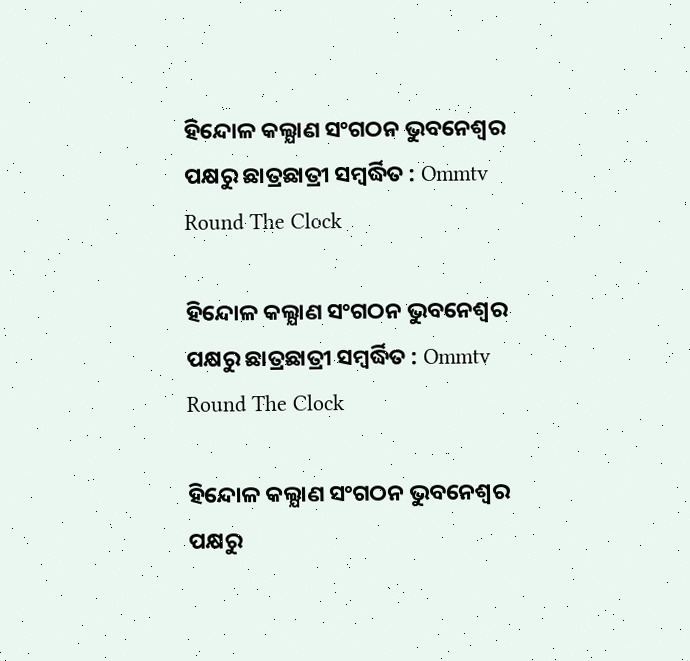ହିନ୍ଦୋଳ କଲ୍ଯାଣ ସଂଗଠନ ଭୁବନେଶ୍ବର ପକ୍ଷରୁ ଛାତ୍ରଛାତ୍ରୀ ସମ୍ବର୍ଦ୍ଧିତ : Ommtv Round The Clock

ହିନ୍ଦୋଳ କଲ୍ଯାଣ ସଂଗଠନ ଭୁବନେଶ୍ବର ପକ୍ଷରୁ ଛାତ୍ରଛାତ୍ରୀ ସମ୍ବର୍ଦ୍ଧିତ : Ommtv Round The Clock

ହିନ୍ଦୋଳ କଲ୍ଯାଣ ସଂଗଠନ ଭୁବନେଶ୍ବର ପକ୍ଷରୁ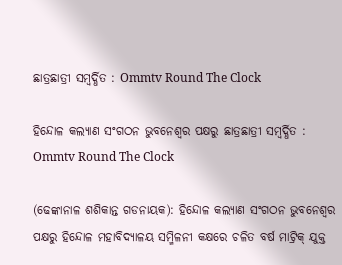ଛାତ୍ରଛାତ୍ରୀ ସମ୍ବର୍ଦ୍ଧିତ : Ommtv Round The Clock

ହିନ୍ଦୋଳ କଲ୍ଯାଣ ସଂଗଠନ ଭୁବନେଶ୍ବର ପକ୍ଷରୁ ଛାତ୍ରଛାତ୍ରୀ ସମ୍ବର୍ଦ୍ଧିତ : Ommtv Round The Clock

(ଢେଙ୍କାନାଳ ଶଶିକାନ୍ତ ଗଡନାୟକ): ହିନ୍ଦୋଳ କଲ୍ଯାଣ ସଂଗଠନ ଭୁବନେଶ୍ବର ପକ୍ଷରୁ ହିନ୍ଦୋଳ ମହାବିଦ୍ୟାଳୟ ସମ୍ମିଳନୀ କକ୍ଷରେ ଚଳିତ ବର୍ଷ ମାଟ୍ରିକ୍ ଯୁକ୍ତ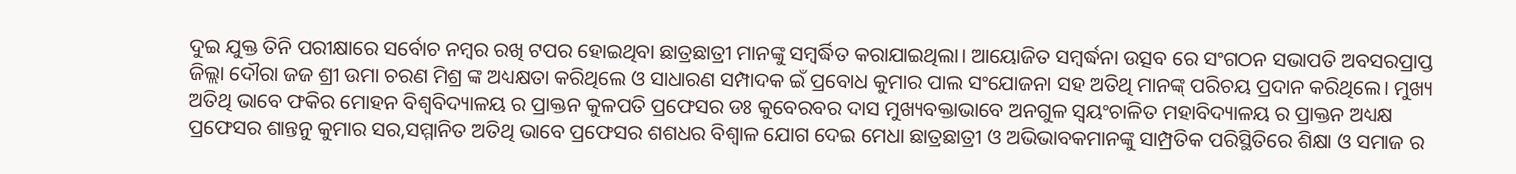ଦୁଇ ଯୁକ୍ତ ତିନି ପରୀକ୍ଷାରେ ସର୍ବୋଚ ନମ୍ବର ରଖି ଟପର ହୋଇଥିବା ଛାତ୍ରଛାତ୍ରୀ ମାନଙ୍କୁ ସମ୍ବର୍ଦ୍ଧିତ କରାଯାଇଥିଲା। ଆୟୋଜିତ ସମ୍ଵର୍ଦ୍ଧନା ଉତ୍ସବ ରେ ସଂଗଠନ ସଭାପତି ଅବସରପ୍ରାପ୍ତ ଜିଲ୍ଲା ଦୌରା ଜଜ ଶ୍ରୀ ଉମା ଚରଣ ମିଶ୍ର ଙ୍କ ଅଧ୍ୟକ୍ଷତା କରିଥିଲେ ଓ ସାଧାରଣ ସମ୍ପାଦକ ଇଁ ପ୍ରବୋଧ କୁମାର ପାଲ ସଂଯୋଜନା ସହ ଅତିଥି ମାନଙ୍କ୍ ପରିଚୟ ପ୍ରଦାନ କରିଥିଲେ। ମୁଖ୍ୟ ଅତିଥି ଭାବେ ଫକିର ମୋହନ ବିଶ୍ଵବିଦ୍ୟାଳୟ ର ପ୍ରାକ୍ତନ କୁଳପତି ପ୍ରଫେସର ଡଃ କୁବେରବର ଦାସ ମୁଖ୍ୟବକ୍ତାଭାବେ ଅନଗୁଳ ସ୍ଵୟଂଚାଳିତ ମହାବିଦ୍ୟାଳୟ ର ପ୍ରାକ୍ତନ ଅଧ୍ୟକ୍ଷ ପ୍ରଫେସର ଶାନ୍ତନୁ କୁମାର ସର,ସମ୍ମାନିତ ଅତିଥି ଭାବେ ପ୍ରଫେସର ଶଶଧର ବିଶ୍ଵାଳ ଯୋଗ ଦେଇ ମେଧା ଛାତ୍ରଛାତ୍ରୀ ଓ ଅଭିଭାବକମାନଙ୍କୁ ସାମ୍ପ୍ରତିକ ପରିସ୍ଥିତିରେ ଶିକ୍ଷା ଓ ସମାଜ ର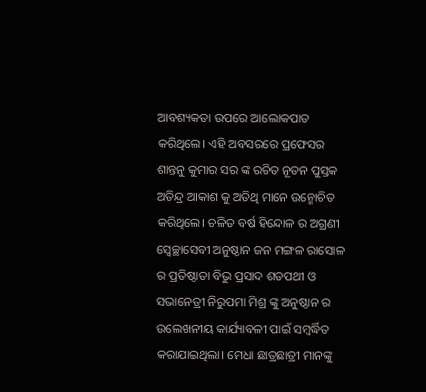ଆବଶ୍ୟକତା ଉପରେ ଆଲୋକପାତ କରିଥିଲେ। ଏହି ଅବସରରେ ପ୍ରଫେସର ଶାନ୍ତନୁ କୁମାର ସର ଙ୍କ ରଚିତ ନୂତନ ପୁସ୍ତକ ଅତିନ୍ଦ୍ର ଆକାଶ କୁ ଅତିଥି ମାନେ ଉନ୍ମୋଚିତ କରିଥିଲେ। ଚଳିତ ବର୍ଷ ହିନ୍ଦୋଳ ର ଅଗ୍ରଣୀ ସ୍ବେଚ୍ଛାସେବୀ ଅନୁଷ୍ଠାନ ଜନ ମଙ୍ଗଳ ରାସୋଳ ର ପ୍ରତିଷ୍ଠାତା ବିଭୁ ପ୍ରସାଦ ଶତପଥୀ ଓ ସଭାନେତ୍ରୀ ନିରୁପମା ମିଶ୍ର ଙ୍କୁ ଅନୁଷ୍ଠାନ ର ଉଲେଖନୀୟ କାର୍ଯ୍ୟାବଳୀ ପାଇଁ ସମ୍ବର୍ଦ୍ଧିତ କରାଯାଇଥିଲା। ମେଧା ଛାତ୍ରଛାତ୍ରୀ ମାନଙ୍କୁ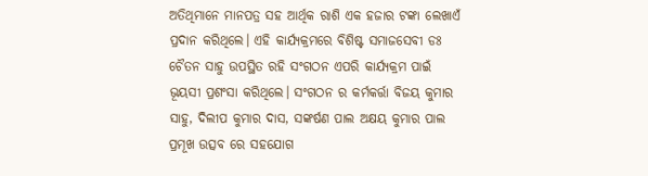ଅତିଥିମାନେ ମାନପତ୍ର ସହ ଆର୍ଥିକ ରାଶି ଏକ ହଜାର ଟଙ୍କା ଲେଖାଏଁ ପ୍ରଦାନ କରିଥିଲେ। ଏହି କାର୍ଯ୍ୟକ୍ରମରେ ବିଶିଷ୍ଟ ସମାଜସେବୀ ଡଃ ଚୈତନ ସାହୁ ଉପସ୍ଥିତ ରହି ସଂଗଠନ ଏପରି କାର୍ଯ୍ୟକ୍ରମ ପାଇଁ ଭୂୟସୀ ପ୍ରଶଂସା କରିଥିଲେ। ସଂଗଠନ ର କର୍ମକର୍ତ୍ତା ବିଜୟ କୁମାର ସାହୁ, ଦିଲୀପ କୁମାର ଦାସ, ସଙ୍କର୍ଷଣ ପାଲ ଅକ୍ଷୟ କୁମାର ପାଲ ପ୍ରମୂଖ ଉତ୍ସବ ରେ ସହଯୋଗ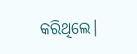କରିଥିଲେ।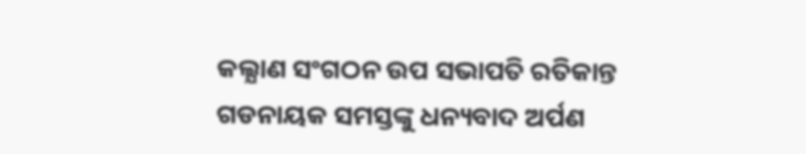କଲ୍ଯାଣ ସଂଗଠନ ଉପ ସଭାପତି ରତିକାନ୍ତ ଗଡନାୟକ ସମସ୍ତଙ୍କୁ ଧନ୍ୟବାଦ ଅର୍ପଣ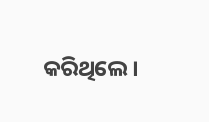କରିଥିଲେ।